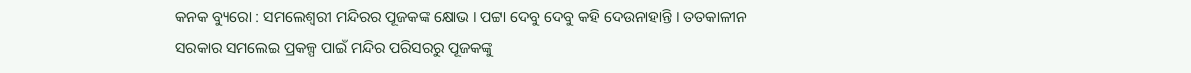କନକ ବ୍ୟୁରୋ : ସମଲେଶ୍ବରୀ ମନ୍ଦିରର ପୂଜକଙ୍କ କ୍ଷୋଭ । ପଟ୍ଟା ଦେବୁ ଦେବୁ କହି ଦେଉନାହାନ୍ତି । ତତକାଳୀନ ସରକାର ସମଲେଇ ପ୍ରକଳ୍ପ ପାଇଁ ମନ୍ଦିର ପରିସରରୁ ପୂଜକଙ୍କୁ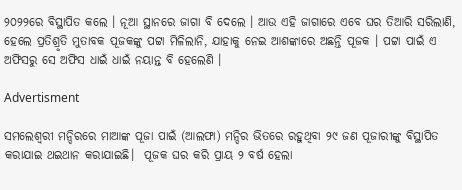୨୦୨୨ରେ ବିସ୍ଥାପିତ କଲେ । ନୂଆ ସ୍ଥାନରେ ଜାଗା ବି ଦେଲେ । ଆଉ ଏହି ଜାଗାରେ ଏବେ ଘର ତିଆରି ସରିଲାଣି, ହେଲେ ପ୍ରତିଶ୍ରୃତି ମୁତାବକ ପୂଜକଙ୍କୁ ପଟ୍ଟା ମିଳିଲାନି, ଯାହାକୁ ନେଇ ଆଶଙ୍କାରେ ଅଛନ୍ତି ପୂଜକ । ପଟ୍ଟା ପାଇଁ ଏ ଅଫିସରୁ ସେ ଅଫିସ ଧାଇଁ ଧାଇଁ ନୟାନ୍ତ ବି ହେଲେଣି ।

Advertisment

ସମଲେଶ୍ବରୀ ମନ୍ଦିରରେ ମାଆଙ୍କ ପୂଜା ପାଇଁ (ଆଲଫା) ମନ୍ଦିର ଭିତରେ ରହୁଥିବା ୨୯ ଜଣ ପୂଜାରୀଙ୍କୁ ବିସ୍ଥାପିତ କରାଯାଇ ଥଇଥାନ କରାଯାଇଛି।  ପୂଜକ ଘର କରି ପ୍ରାୟ ୨ ବର୍ଷ ହେଲା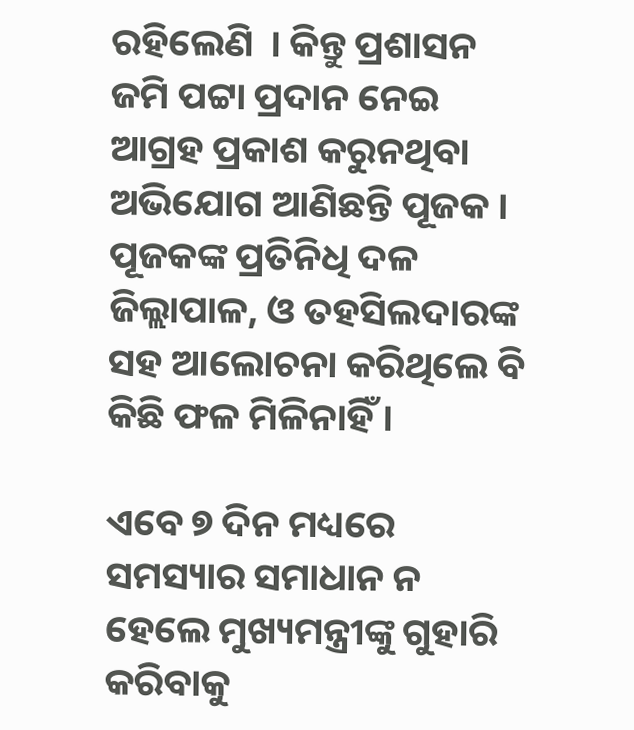ରହିଲେଣି  । କିନ୍ତୁ ପ୍ରଶାସନ ଜମି ପଟ୍ଟା ପ୍ରଦାନ ନେଇ ଆଗ୍ରହ ପ୍ରକାଶ କରୁନଥିବା ଅଭିଯୋଗ ଆଣିଛନ୍ତି ପୂଜକ । ପୂଜକଙ୍କ ପ୍ରତିନିଧି ଦଳ ଜିଲ୍ଲାପାଳ, ଓ ତହସିଲଦାରଙ୍କ ସହ ଆଲୋଚନା କରିଥିଲେ ବି କିଛି ଫଳ ମିଳିନାହିଁ ।

ଏବେ ୭ ଦିନ ମଧ୍ୟରେ ସମସ୍ୟାର ସମାଧାନ ନ ହେଲେ ମୁଖ୍ୟମନ୍ତ୍ରୀଙ୍କୁ ଗୁହାରି କରିବାକୁ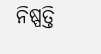ନିଷ୍ପତ୍ତି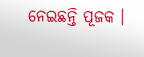ନେଇଛନ୍ତି ପୂଜକ ।